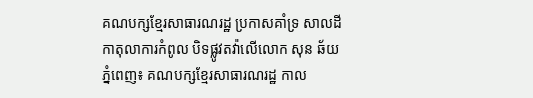គណបក្សខ្មែរសាធារណរដ្ឋ ប្រកាសគាំទ្រ សាលដីកាតុលាការកំពូល បិទផ្លូវតវ៉ាលើលោក សុន ឆ័យ
ភ្នំពេញ៖ គណបក្សខ្មែរសាធារណរដ្ឋ កាល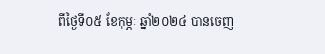ពីថ្ងៃទី០៥ ខែកុម្ភៈ ឆ្នាំ២០២៤ បានចេញ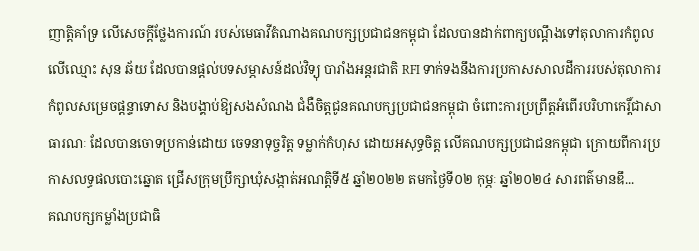ញាតិ្តគាំទ្រ លើសេចក្តីថ្លែងការណ៍ របស់មេធាវីតំណាងគណបក្សប្រជាជនកម្ពុជា ដែលបានដាក់ពាក្យបណ្តឹងទៅតុលាការកំពូល លើឈ្មោះ សុន ឆ័យ ដែលបានផ្ដល់បទសម្ភាសន៍ដល់វិទ្យុ បារាំងអន្តរជាតិ RFI ទាក់ទងនឹងការប្រកាសសាលដីការរបស់តុលាការកំពូលសម្រេចផ្តន្ទាទោស និងបង្គាប់ឱ្យសងសំណង ជំងឺចិត្តជូនគណបក្សប្រជាជនកម្ពុជា ចំពោះការប្រព្រឹត្តអំពើរបរិហាកេរ្ដិ៍ជាសាធារណៈ ដែលបានចោទប្រកាន់ដោយ ចេទនាទុច្ចរិត្ត ទម្លាក់កំហុស ដោយអសុទ្ធចិត្ត លើគណបក្សប្រជាជនកម្ពុជា ក្រោយពីការប្រកាសលទ្ធផលបោះឆ្នោត ជ្រើសក្រុមប្រឹក្សាឃុំសង្កាត់អណត្តិទី៥ ឆ្នាំ២០២២ តមកថ្ងៃទី០២ កុម្ភៈ ឆ្នាំ២០២៤ សារពត៌មានឌឹ...
គណបក្សកម្លាំងប្រជាធិ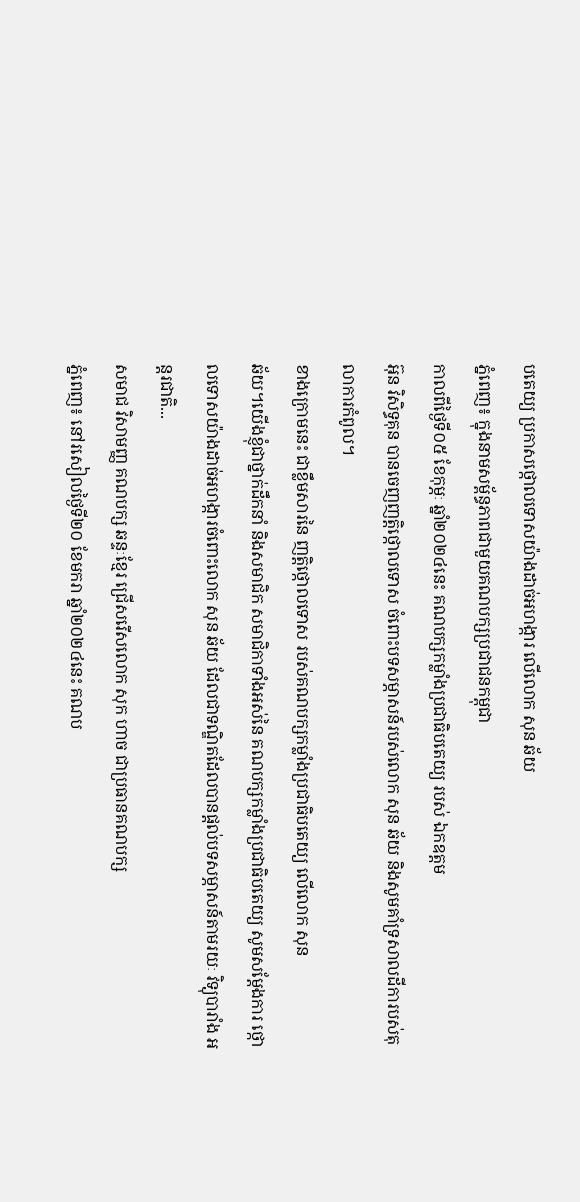បតេយ្យ ប្រកាសថ្កោលទោសយ៉ាងដាច់អហង្ការ លើលោក សុន ឆ័យ
ភ្នំពេញ៖ ក្នុងនាមសម្ព័ន្ធភាពជាមួយគណបក្សប្រជាជនកម្ពុជា
កាលពីថ្ងៃទី០៥ ខែកុម្ភៈ ឆ្នាំ២០២៤នេះ គណបក្សកម្លាំងប្រជាធិបតេយ្យ របស់ ឯកឧត្តម
អ៊ុន វិសិទ្ធគុន បានចេញញត្តិថ្កោលទោស ចំពោះបទសម្ភាសន៍របស់លោក សុន ឆ័យ និងសូមគាំទ្រសាលដីការបស់តុលាការកំពូល។
ខាងក្រោមនេះ ជាខ្លឹមសារនៃ ញត្តិថ្កោលទោស របស់គណបក្សកម្លាំងប្រជាធិបតេយ្យ លើលោក សុន
ឆ័យ។យើងខ្ញុំជាថ្នាក់ដឹកនាំ និងសមាជិក សមាជិកាទាំងអស់នៃ គណបក្សកម្លាំងប្រជាធិបតេយ្យ សូមសម្ដែងការ ថ្កោលទោសយ៉ាងដាច់អហង្ការចំពោះលោក សុន ឆ័យ ដែលជាទណ្ឌិតដែលបានផ្ដល់បទសម្ភាសន៍តាមរយៈ វិទ្យុបារាំង អន្តរជាតិ...
សមាជ វិសាមញ្ញ គណបក្ស ឆន្ទៈខ្មែរ ជ្រើសរើសលោក សុក ហាច ជាប្រធានគណបក្ស
ភ្នំពេញ៖ នៅរសៀលថ្ងៃទី២០ ខែមករា ឆ្នាំ២០២៤នេះ គណប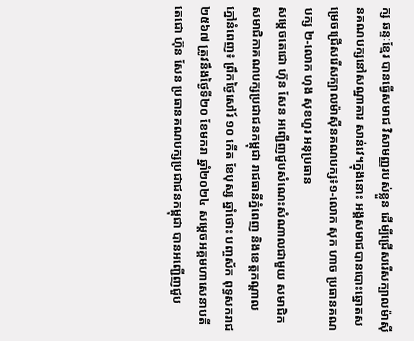ក្ស ឆន្ទៈខ្មែរ បានធ្វើសមាជ វិសាមញ្ញរបស់ខ្លួន ដើម្បីជ្រើសរើសក្បាលម៉ាស៊ីនគណបក្សនៅសណ្ឋាគារ សាន់វេ។ក្នុងនោះ អង្គសមាជបានបោះឆ្នោតសម្រេចជ្រើសរើសក្បាលម៉ាស៊ីនគណបក្ស៖១-លោក សុក ហាច ប្រធានគណបក្ស ២-លោក ហុង សុខហួរ អនុប្រធាន
សម្ដេចតេជោ ហ៊ុន សែន អញ្ជើញជួបសំណេះសំណាលជាមួយ សមាជិក សមាជិកាគណបក្សប្រជាជនកម្ពុជា រាជធានីភ្នំពេញ និងខេត្តកណ្ដាល
ភ្នៅនំពេញ៖ ព្រឹកថ្ងៃសៅរ៍ ១០ កើត ខែបុស្ស ឆ្នាំថោះ បញ្ចស័ក ពុទ្ធសករាជ ២៥៦៧ ត្រូវនឹងថ្ងៃទី២០ ខែមករា ឆ្នាំ២០២៤ សម្ដេចអគ្គមហាសេនាបតីតេជោ ហ៊ុន សែន ប្រធានគណបក្សប្រជាជនកម្ពុជា បានអញ្ជើញជួប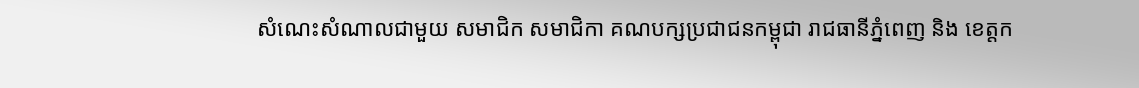សំណេះសំណាលជាមួយ សមាជិក សមាជិកា គណបក្សប្រជាជនកម្ពុជា រាជធានីភ្នំពេញ និង ខេត្តក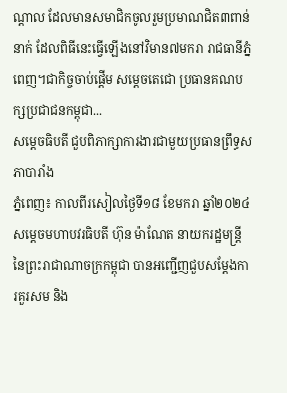ណ្ដាល ដែលមានសមាជិកចូលរួមប្រមាណជិត៣ពាន់នាក់ ដែលពិធីនេះធ្វើឡើងនៅវិមាន៧មករា រាជធានីភ្នំពេញ។ជាកិច្ចចាប់ផ្ដើម សម្ដេចតេជោ ប្រធានគណបក្សប្រជាជនកម្ពុជា...
សម្តេចធិបតី ជួបពិភាក្សាការងារជាមួយប្រធានព្រឹទ្ធសភាបារាំង
ភ្នំពេញ៖ កាលពីរសៀលថ្ងៃទី១៨ ខែមករា ឆ្នាំ២០២៤ សម្តេចមហាបវរធិបតី ហ៊ុន ម៉ាណែត នាយករដ្ឋមន្រ្តី នៃព្រះរាជាណាចក្រកម្ពុជា បានអញ្ជើញជួបសម្តែងការគួរសម និង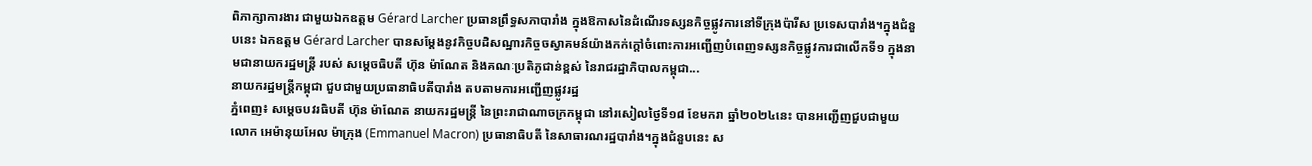ពិភាក្សាការងារ ជាមួយឯកឧត្តម Gérard Larcher ប្រធានព្រឹទ្ធសភាបារាំង ក្នុងឱកាសនៃដំណើរទស្សនកិច្ចផ្លូវការនៅទីក្រុងប៉ារីស ប្រទេសបារាំង។ក្នុងជំនួបនេះ ឯកឧត្តម Gérard Larcher បានសម្តែងនូវកិច្ចបដិសណ្ឋារកិច្ចចស្វាគមន៍យ៉ាងកក់ក្តៅចំពោះការអញ្ជើញបំពេញទស្សនកិច្ចផ្លូវការជាលើកទី១ ក្នុងនាមជានាយករដ្ឋមន្ត្រី របស់ សម្តេចធិបតី ហ៊ុន ម៉ាណែត និងគណៈប្រតិភូជាន់ខ្ពស់ នៃរាជរដ្ឋាភិបាលកម្ពុជា...
នាយករដ្ឋមន្រ្តីកម្ពុជា ជួបជាមួយប្រធានាធិបតីបារាំង តបតាមការអញ្ជើញផ្លូវរដ្ឋ
ភ្នំពេញ៖ សម្តេចបវរធិបតី ហ៊ុន ម៉ាណែត នាយករដ្ឋមន្រ្តី នៃព្រះរាជាណាចក្រកម្ពុជា នៅរសៀលថ្ងៃទី១៨ ខែមករា ឆ្នាំ២០២៤នេះ បានអញ្ជើញជួបជាមួយ លោក អេម៉ានុយអែល ម៉ាក្រុង (Emmanuel Macron) ប្រធានាធិបតី នៃសាធារណរដ្ឋបារាំង។ក្នុងជំនួបនេះ ស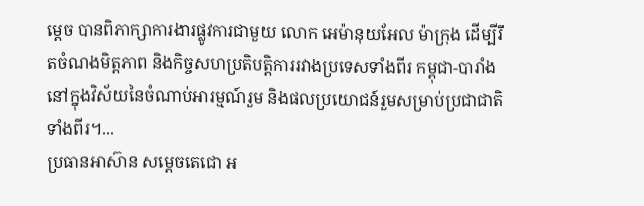ម្តេច បានពិភាក្សាការងារផ្លូវការជាមួយ លោក អេម៉ានុយអែល ម៉ាក្រុង ដើម្បីរឹតចំណងមិត្តភាព និងកិច្ចសហប្រតិបត្តិការរវាងប្រទេសទាំងពីរ កម្ពុជា-បារាំង នៅក្នុងវិស័យនៃចំណាប់អារម្មណ៍រួម និងផលប្រយោជន៍រួមសម្រាប់ប្រជាជាតិទាំងពីរ។...
ប្រធានអាស៊ាន សម្ដេចតេជោ អ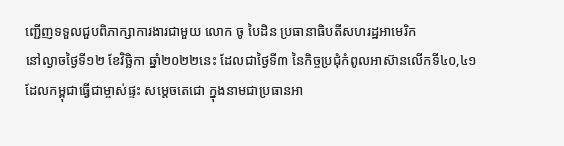ញ្ជើញទទួលជួបពិភាក្សាការងារជាមួយ លោក ចូ បៃដិន ប្រធានាធិបតីសហរដ្ឋអាមេរិក
នៅល្ងាចថ្ងៃទី១២ ខែវិច្ឆិកា ឆ្នាំ២០២២នេះ ដែលជាថ្ងៃទី៣ នៃកិច្ចប្រជុំកំពូលអាស៊ានលើកទី៤០,៤១ ដែលកម្ពុជាធ្វើជាម្ចាស់ផ្ទះ សម្តេចតេជោ ក្នុងនាមជាប្រធានអា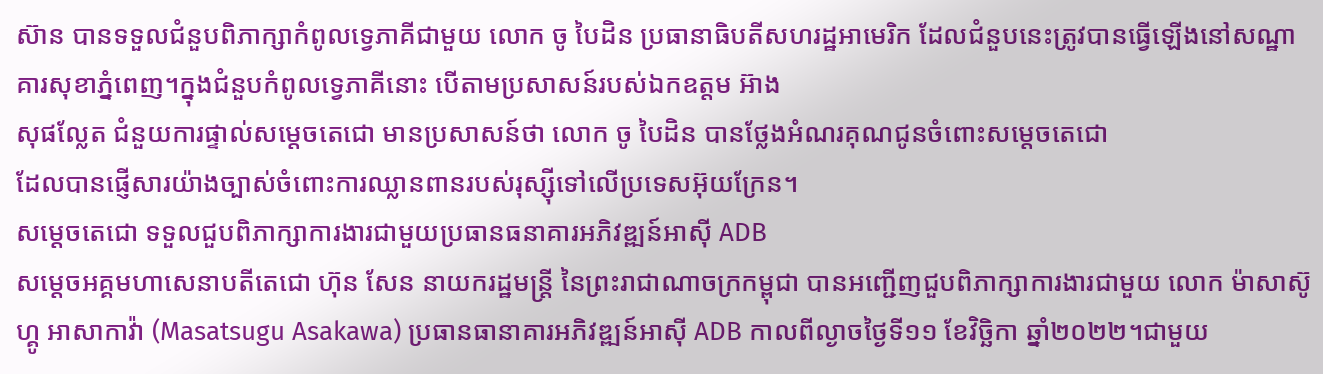ស៊ាន បានទទួលជំនួបពិភាក្សាកំពូលទ្វេភាគីជាមួយ លោក ចូ បៃដិន ប្រធានាធិបតីសហរដ្ឋអាមេរិក ដែលជំនួបនេះត្រូវបានធ្វើឡើងនៅសណ្ឋាគារសុខាភ្នំពេញ។ក្នុងជំនួបកំពូលទ្វេភាគីនោះ បើតាមប្រសាសន៍របស់ឯកឧត្តម អ៊ាង
សុផល្លែត ជំនួយការផ្ទាល់សម្តេចតេជោ មានប្រសាសន៍ថា លោក ចូ បៃដិន បានថ្លែងអំណរគុណជូនចំពោះសម្ដេចតេជោ
ដែលបានផ្ញើសារយ៉ាងច្បាស់ចំពោះការឈ្លានពានរបស់រុស្ស៊ីទៅលើប្រទេសអ៊ុយក្រែន។
សម្ដេចតេជោ ទទួលជួបពិភាក្សាការងារជាមួយប្រធានធនាគារអភិវឌ្ឍន៍អាស៊ី ADB
សម្ដេចអគ្គមហាសេនាបតីតេជោ ហ៊ុន សែន នាយករដ្ឋមន្ត្រី នៃព្រះរាជាណាចក្រកម្ពុជា បានអញ្ជើញជួបពិភាក្សាការងារជាមួយ លោក ម៉ាសាស៊ូហ្គូ អាសាកាវ៉ា (Masatsugu Asakawa) ប្រធានធានាគារអភិវឌ្ឍន៍អាស៊ី ADB កាលពីល្ងាចថ្ងៃទី១១ ខែវិច្ឆិកា ឆ្នាំ២០២២។ជាមួយ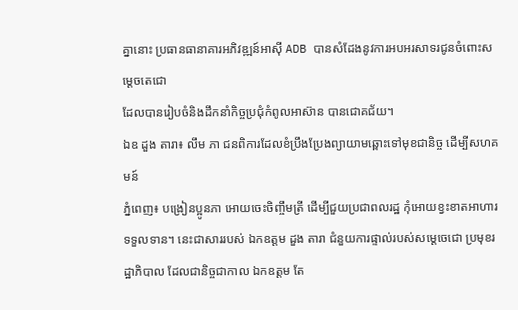គ្នានោះ ប្រធានធានាគារអភិវឌ្ឍន៍អាស៊ី ADB បានសំដែងនូវការអបអរសាទរជូនចំពោះសម្ដេចតេជោ
ដែលបានរៀបចំនិងដឹកនាំកិច្ចប្រជុំកំពូលអាស៊ាន បានជោគជ័យ។
ឯឧ ដួង តារា៖ លឹម ភា ជនពិការដែលខំប្រឹងប្រែងព្យាយាមឆ្ពោះទៅមុខជានិច្ច ដើម្បីសហគមន៍
ភ្នំពេញ៖ បង្រៀនប្អូនភា អោយចេះចិញ្ចឹមត្រី ដើម្បីជួយប្រជាពលរដ្ឋ កុំអោយខ្វះខាតអាហារទទួលទាន។ នេះជាសាររបស់ ឯកឧត្តម ដួង តារា ជំនួយការផ្ទាល់របស់សម្តេចេជោ ប្រមុខរដ្ឋាភិបាល ដែលជានិច្ចជាកាល ឯកឧត្តម តែ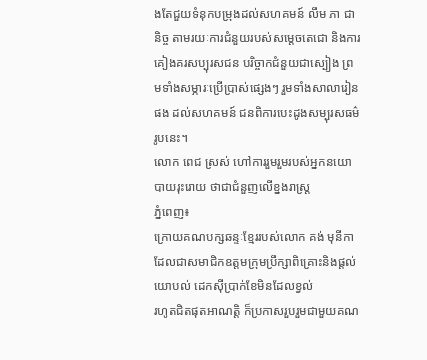ងតែជួយទំនុកបម្រុងដល់សហគមន៍ លឹម ភា ជានិច្ច តាមរយៈការជំនួយរបស់សម្តេចតេជោ និងការគៀងគរសប្បុរសជន បរិច្ចាកជំនួយជាស្បៀង ព្រមទាំងសម្ភារៈប្រើប្រាស់ផ្សេងៗ រួមទាំងសាលារៀនផង ដល់សហគមន៍ ជនពិការបេះដូងសម្បុរសធម៌រូបនេះ។
លោក ពេជ ស្រស់ ហៅការរួមរួមរបស់អ្នកនយោបាយរុះរោយ ថាជាជំនួញលើខ្នងរាស្រ្ត
ភ្នំពេញ៖
ក្រោយគណបក្សឆន្ទៈខ្មែររបស់លោក គង់ មុនីកា
ដែលជាសមាជិកឧត្តមក្រុមប្រឹក្សាពិគ្រោះនិងផ្តល់យោបល់ ដេកស៊ីប្រាក់ខែមិនដែលខ្វល់
រហូតជិតផុតអាណត្តិ ក៏ប្រកាសរួបរួមជាមួយគណ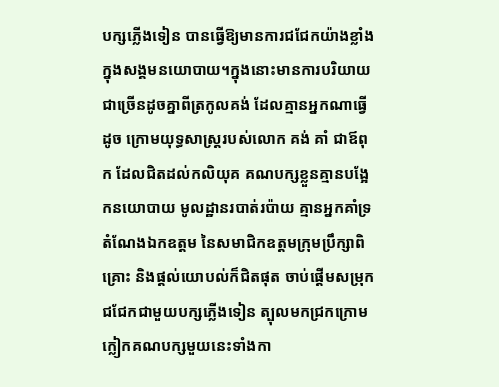បក្សភ្លើងទៀន បានធ្វើឱ្យមានការជជែកយ៉ាងខ្លាំងក្នុងសង្គមនយោបាយ។ក្នុងនោះមានការបរិយាយជាច្រើនដូចគ្នាពីត្រកូលគង់ ដែលគ្មានអ្នកណាធ្វើដូច ក្រោមយុទ្ធសាស្រ្តរបស់លោក គង់ គាំ ជាឪពុក ដែលជិតដល់កលិយុគ គណបក្សខ្លួនគ្មានបង្អែកនយោបាយ មូលដ្ឋានរបាត់រប៉ាយ គ្មានអ្នកគាំទ្រ តំណែងឯកឧត្តម នៃសមាជិកឧត្តមក្រុមប្រឹក្សាពិគ្រោះ និងផ្តល់យោបល់ក៏ជិតផុត ចាប់ផ្តើមសម្រុកជជែកជាមួយបក្សភ្លើងទៀន ត្បុលមកជ្រកក្រោមក្លៀកគណបក្សមួយនេះទាំងកា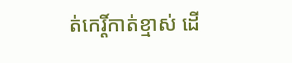ត់កេរ្តិ៍កាត់ខ្មាស់ ដើ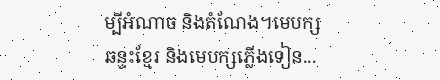ម្បីអំណាច និងតំណែង។មេបក្សឆន្ទះខ្មែរ និងមេបក្សភ្លើងទៀន...